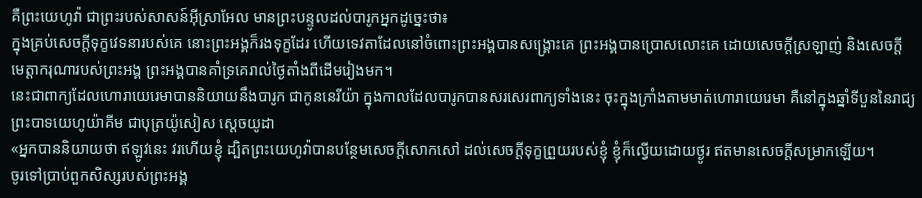គឺព្រះយេហូវ៉ា ជាព្រះរបស់សាសន៍អ៊ីស្រាអែល មានព្រះបន្ទូលដល់បារូកអ្នកដូច្នេះថា៖
ក្នុងគ្រប់សេចក្ដីទុក្ខវេទនារបស់គេ នោះព្រះអង្គក៏រងទុក្ខដែរ ហើយទេវតាដែលនៅចំពោះព្រះអង្គបានសង្គ្រោះគេ ព្រះអង្គបានប្រោសលោះគេ ដោយសេចក្ដីស្រឡាញ់ និងសេចក្ដីមេត្តាករុណារបស់ព្រះអង្គ ព្រះអង្គបានគាំទ្រគេរាល់ថ្ងៃតាំងពីដើមរៀងមក។
នេះជាពាក្យដែលហោរាយេរេមាបាននិយាយនឹងបារូក ជាកូននេរីយ៉ា ក្នុងកាលដែលបារូកបានសរសេរពាក្យទាំងនេះ ចុះក្នុងក្រាំងតាមមាត់ហោរាយេរេមា គឺនៅក្នុងឆ្នាំទីបួននៃរាជ្យព្រះបាទយេហូយ៉ាគីម ជាបុត្រយ៉ូសៀស ស្តេចយូដា
«អ្នកបាននិយាយថា ឥឡូវនេះ វរហើយខ្ញុំ ដ្បិតព្រះយេហូវ៉ាបានបន្ថែមសេចក្ដីសោកសៅ ដល់សេចក្ដីទុក្ខព្រួយរបស់ខ្ញុំ ខ្ញុំក៏ល្វើយដោយថ្ងូរ ឥតមានសេចក្ដីសម្រាកឡើយ។
ចូរទៅប្រាប់ពួកសិស្សរបស់ព្រះអង្គ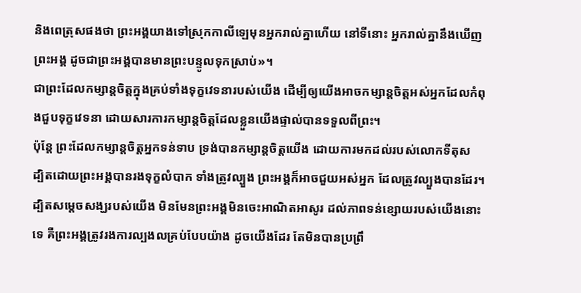និងពេត្រុសផងថា ព្រះអង្គយាងទៅស្រុកកាលីឡេមុនអ្នករាល់គ្នាហើយ នៅទីនោះ អ្នករាល់គ្នានឹងឃើញព្រះអង្គ ដូចជាព្រះអង្គបានមានព្រះបន្ទូលទុកស្រាប់»។
ជាព្រះដែលកម្សាន្តចិត្តក្នុងគ្រប់ទាំងទុក្ខវេទនារបស់យើង ដើម្បីឲ្យយើងអាចកម្សាន្តចិត្តអស់អ្នកដែលកំពុងជួបទុក្ខវេទនា ដោយសារការកម្សាន្តចិត្តដែលខ្លួនយើងផ្ទាល់បានទទួលពីព្រះ។
ប៉ុន្តែ ព្រះដែលកម្សាន្តចិត្តអ្នកទន់ទាប ទ្រង់បានកម្សាន្តចិត្តយើង ដោយការមកដល់របស់លោកទីតុស
ដ្បិតដោយព្រះអង្គបានរងទុក្ខលំបាក ទាំងត្រូវល្បួង ព្រះអង្គក៏អាចជួយអស់អ្នក ដែលត្រូវល្បួងបានដែរ។
ដ្បិតសម្តេចសង្ឃរបស់យើង មិនមែនព្រះអង្គមិនចេះអាណិតអាសូរ ដល់ភាពទន់ខ្សោយរបស់យើងនោះទេ គឺព្រះអង្គត្រូវរងការល្បងលគ្រប់បែបយ៉ាង ដូចយើងដែរ តែមិនបានប្រព្រឹ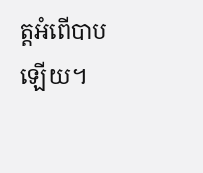ត្តអំពើបាបឡើយ។